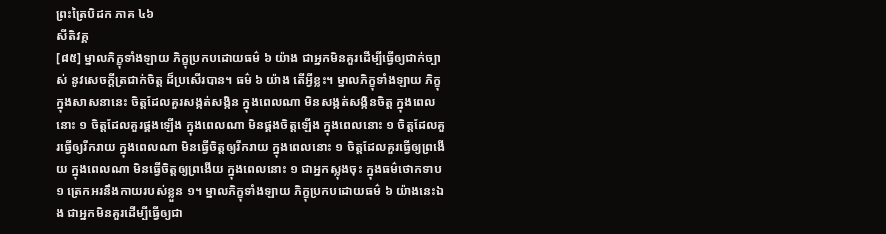ព្រះត្រៃបិដក ភាគ ៤៦
សីតិវគ្គ
[៨៥] ម្នាលភិក្ខុទាំងឡាយ ភិក្ខុប្រកបដោយធម៌ ៦ យ៉ាង ជាអ្នកមិនគួរដើម្បីធ្វើឲ្យជាក់ច្បាស់ នូវសេចក្តីត្រជាក់ចិត្ត ដ៏ប្រសើរបាន។ ធម៌ ៦ យ៉ាង តើអ្វីខ្លះ។ ម្នាលភិក្ខុទាំងឡាយ ភិក្ខុក្នុងសាសនានេះ ចិត្តដែលគួរសង្កត់សង្កិន ក្នុងពេលណា មិនសង្កត់សង្កិនចិត្ត ក្នុងពេលនោះ ១ ចិត្តដែលគួរផ្គងឡើង ក្នុងពេលណា មិនផ្គងចិត្តឡើង ក្នុងពេលនោះ ១ ចិត្តដែលគួរធ្វើឲ្យរីករាយ ក្នុងពេលណា មិនធ្វើចិត្តឲ្យរីករាយ ក្នុងពេលនោះ ១ ចិត្តដែលគួរធ្វើឲ្យព្រងើយ ក្នុងពេលណា មិនធ្វើចិត្តឲ្យព្រងើយ ក្នុងពេលនោះ ១ ជាអ្នកស្លុងចុះ ក្នុងធម៌ថោកទាប ១ ត្រេកអរនឹងកាយរបស់ខ្លួន ១។ ម្នាលភិក្ខុទាំងឡាយ ភិក្ខុប្រកបដោយធម៌ ៦ យ៉ាងនេះឯង ជាអ្នកមិនគួរដើម្បីធ្វើឲ្យជា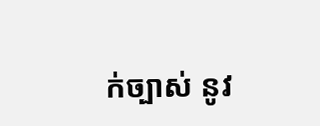ក់ច្បាស់ នូវ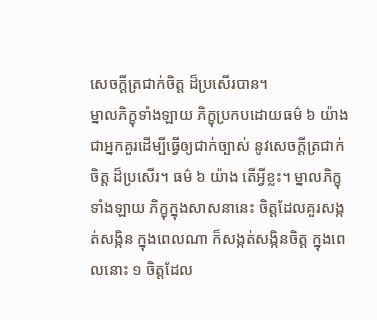សេចក្តីត្រជាក់ចិត្ត ដ៏ប្រសើរបាន។
ម្នាលភិក្ខុទាំងឡាយ ភិក្ខុប្រកបដោយធម៌ ៦ យ៉ាង ជាអ្នកគួរដើម្បីធ្វើឲ្យជាក់ច្បាស់ នូវសេចក្តីត្រជាក់ចិត្ត ដ៏ប្រសើរ។ ធម៌ ៦ យ៉ាង តើអ្វីខ្លះ។ ម្នាលភិក្ខុទាំងឡាយ ភិក្ខុក្នុងសាសនានេះ ចិត្តដែលគួរសង្កត់សង្កិន ក្នុងពេលណា ក៏សង្កត់សង្កិនចិត្ត ក្នុងពេលនោះ ១ ចិត្តដែល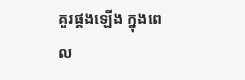គួរផ្គងឡើង ក្នុងពេល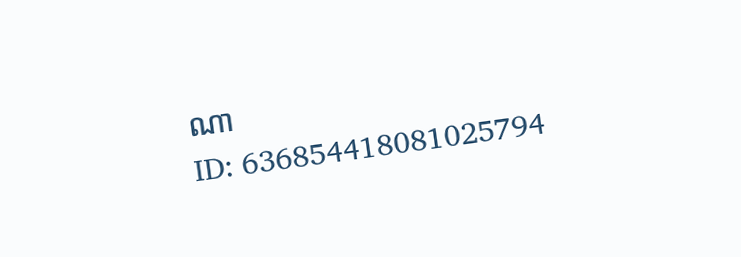ណា
ID: 636854418081025794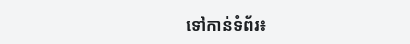ទៅកាន់ទំព័រ៖